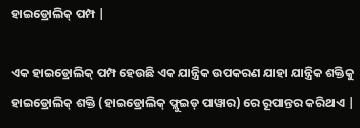ହାଇଡ୍ରୋଲିକ୍ ପମ୍ପ |

ଏକ ହାଇଡ୍ରୋଲିକ୍ ପମ୍ପ ହେଉଛି ଏକ ଯାନ୍ତ୍ରିକ ଉପକରଣ ଯାହା ଯାନ୍ତ୍ରିକ ଶକ୍ତିକୁ ହାଇଡ୍ରୋଲିକ୍ ଶକ୍ତି (ହାଇଡ୍ରୋଲିକ୍ ଫ୍ଲୁଇଡ୍ ପାୱାର) ରେ ରୂପାନ୍ତର କରିଥାଏ |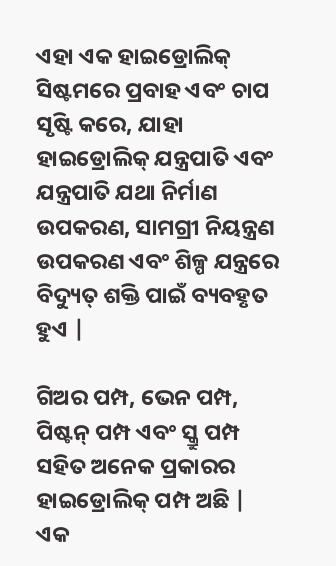ଏହା ଏକ ହାଇଡ୍ରୋଲିକ୍ ସିଷ୍ଟମରେ ପ୍ରବାହ ଏବଂ ଚାପ ସୃଷ୍ଟି କରେ, ଯାହା ହାଇଡ୍ରୋଲିକ୍ ଯନ୍ତ୍ରପାତି ଏବଂ ଯନ୍ତ୍ରପାତି ଯଥା ନିର୍ମାଣ ଉପକରଣ, ସାମଗ୍ରୀ ନିୟନ୍ତ୍ରଣ ଉପକରଣ ଏବଂ ଶିଳ୍ପ ଯନ୍ତ୍ରରେ ବିଦ୍ୟୁତ୍ ଶକ୍ତି ପାଇଁ ବ୍ୟବହୃତ ହୁଏ |

ଗିଅର ପମ୍ପ, ଭେନ ପମ୍ପ, ପିଷ୍ଟନ୍ ପମ୍ପ ଏବଂ ସ୍କ୍ରୁ ପମ୍ପ ସହିତ ଅନେକ ପ୍ରକାରର ହାଇଡ୍ରୋଲିକ୍ ପମ୍ପ ଅଛି | ଏକ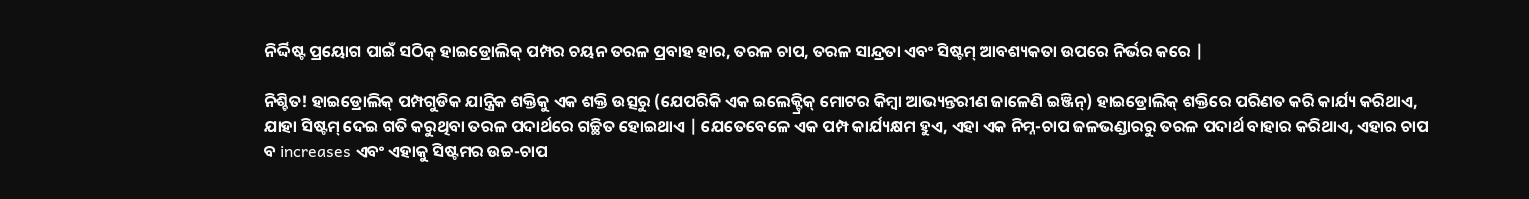ନିର୍ଦ୍ଦିଷ୍ଟ ପ୍ରୟୋଗ ପାଇଁ ସଠିକ୍ ହାଇଡ୍ରୋଲିକ୍ ପମ୍ପର ଚୟନ ତରଳ ପ୍ରବାହ ହାର, ତରଳ ଚାପ, ତରଳ ସାନ୍ଦ୍ରତା ଏବଂ ସିଷ୍ଟମ୍ ଆବଶ୍ୟକତା ଉପରେ ନିର୍ଭର କରେ |

ନିଶ୍ଚିତ! ହାଇଡ୍ରୋଲିକ୍ ପମ୍ପଗୁଡିକ ଯାନ୍ତ୍ରିକ ଶକ୍ତିକୁ ଏକ ଶକ୍ତି ଉତ୍ସରୁ (ଯେପରିକି ଏକ ଇଲେକ୍ଟ୍ରିକ୍ ମୋଟର କିମ୍ବା ଆଭ୍ୟନ୍ତରୀଣ ଜାଳେଣି ଇଞ୍ଜିନ୍) ହାଇଡ୍ରୋଲିକ୍ ଶକ୍ତିରେ ପରିଣତ କରି କାର୍ଯ୍ୟ କରିଥାଏ, ଯାହା ସିଷ୍ଟମ୍ ଦେଇ ଗତି କରୁଥିବା ତରଳ ପଦାର୍ଥରେ ଗଚ୍ଛିତ ହୋଇଥାଏ | ଯେତେବେଳେ ଏକ ପମ୍ପ କାର୍ଯ୍ୟକ୍ଷମ ହୁଏ, ଏହା ଏକ ନିମ୍ନ-ଚାପ ଜଳଭଣ୍ଡାରରୁ ତରଳ ପଦାର୍ଥ ବାହାର କରିଥାଏ, ଏହାର ଚାପ ବ increases ଏବଂ ଏହାକୁ ସିଷ୍ଟମର ଉଚ୍ଚ-ଚାପ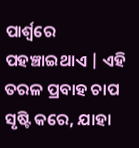ପାର୍ଶ୍ୱରେ ପହଞ୍ଚାଇଥାଏ | ଏହି ତରଳ ପ୍ରବାହ ଚାପ ସୃଷ୍ଟି କରେ, ଯାହା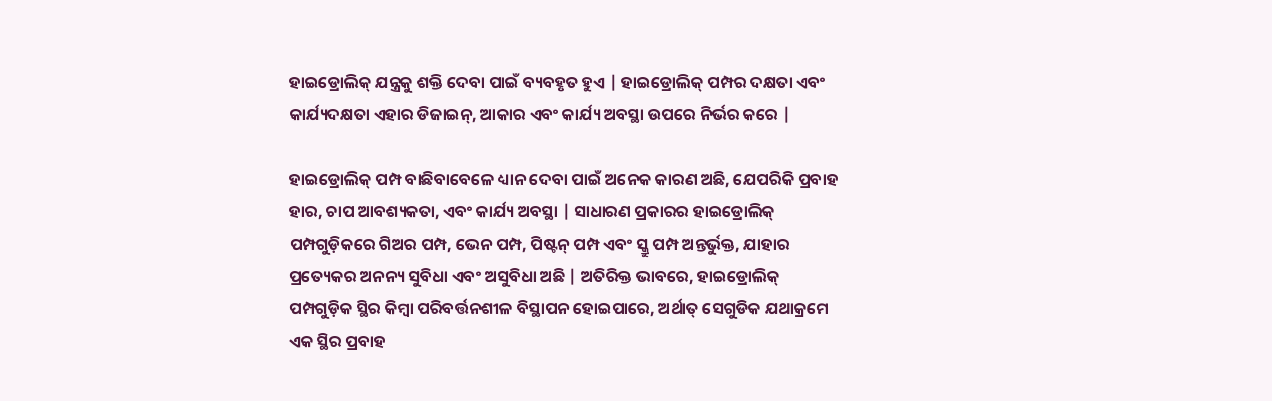ହାଇଡ୍ରୋଲିକ୍ ଯନ୍ତ୍ରକୁ ଶକ୍ତି ଦେବା ପାଇଁ ବ୍ୟବହୃତ ହୁଏ | ହାଇଡ୍ରୋଲିକ୍ ପମ୍ପର ଦକ୍ଷତା ଏବଂ କାର୍ଯ୍ୟଦକ୍ଷତା ଏହାର ଡିଜାଇନ୍, ଆକାର ଏବଂ କାର୍ଯ୍ୟ ଅବସ୍ଥା ଉପରେ ନିର୍ଭର କରେ |

ହାଇଡ୍ରୋଲିକ୍ ପମ୍ପ ବାଛିବାବେଳେ ଧ୍ୟାନ ଦେବା ପାଇଁ ଅନେକ କାରଣ ଅଛି, ଯେପରିକି ପ୍ରବାହ ହାର, ଚାପ ଆବଶ୍ୟକତା, ଏବଂ କାର୍ଯ୍ୟ ଅବସ୍ଥା | ସାଧାରଣ ପ୍ରକାରର ହାଇଡ୍ରୋଲିକ୍ ପମ୍ପଗୁଡ଼ିକରେ ଗିଅର ପମ୍ପ, ଭେନ ପମ୍ପ, ପିଷ୍ଟନ୍ ପମ୍ପ ଏବଂ ସ୍କ୍ରୁ ପମ୍ପ ଅନ୍ତର୍ଭୁକ୍ତ, ଯାହାର ପ୍ରତ୍ୟେକର ଅନନ୍ୟ ସୁବିଧା ଏବଂ ଅସୁବିଧା ଅଛି | ଅତିରିକ୍ତ ଭାବରେ, ହାଇଡ୍ରୋଲିକ୍ ପମ୍ପଗୁଡ଼ିକ ସ୍ଥିର କିମ୍ବା ପରିବର୍ତ୍ତନଶୀଳ ବିସ୍ଥାପନ ହୋଇପାରେ, ଅର୍ଥାତ୍ ସେଗୁଡିକ ଯଥାକ୍ରମେ ଏକ ସ୍ଥିର ପ୍ରବାହ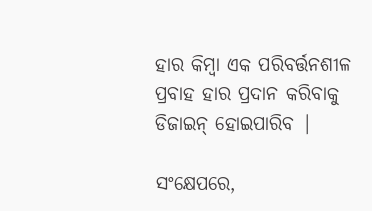ହାର କିମ୍ବା ଏକ ପରିବର୍ତ୍ତନଶୀଳ ପ୍ରବାହ ହାର ପ୍ରଦାନ କରିବାକୁ ଡିଜାଇନ୍ ହୋଇପାରିବ |

ସଂକ୍ଷେପରେ,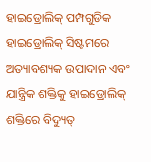ହାଇଡ୍ରୋଲିକ୍ ପମ୍ପଗୁଡିକ ହାଇଡ୍ରୋଲିକ୍ ସିଷ୍ଟମରେ ଅତ୍ୟାବଶ୍ୟକ ଉପାଦାନ ଏବଂ ଯାନ୍ତ୍ରିକ ଶକ୍ତିକୁ ହାଇଡ୍ରୋଲିକ୍ ଶକ୍ତିରେ ବିଦ୍ୟୁତ୍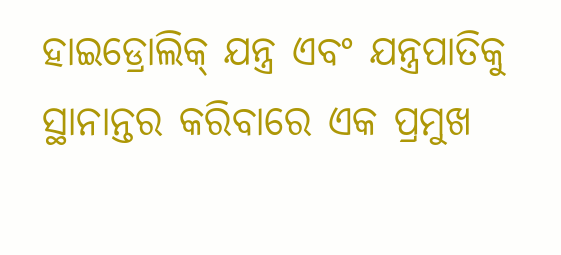ହାଇଡ୍ରୋଲିକ୍ ଯନ୍ତ୍ର ଏବଂ ଯନ୍ତ୍ରପାତିକୁ ସ୍ଥାନାନ୍ତର କରିବାରେ ଏକ ପ୍ରମୁଖ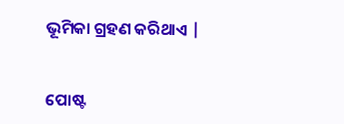ଭୂମିକା ଗ୍ରହଣ କରିଥାଏ |


ପୋଷ୍ଟ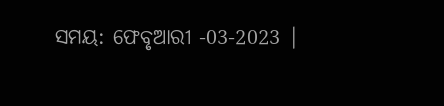ସମୟ: ଫେବୃଆରୀ -03-2023 |